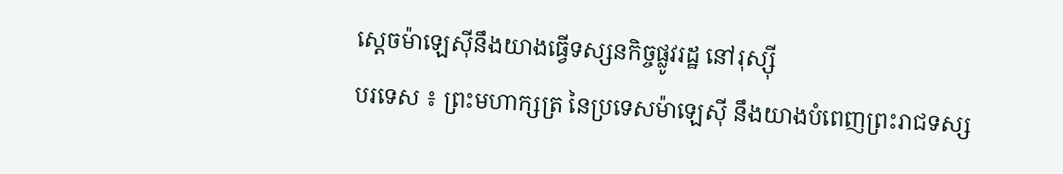ស្តេចម៉ាឡេស៊ីនឹងយាងធ្វើទស្សនកិច្ចផ្លូវរដ្ឋ នៅរុស្ស៊ី
បរទេស ៖ ព្រះមហាក្សត្រ នៃប្រទេសម៉ាឡេស៊ី នឹងយាងបំពេញព្រះរាជទស្ស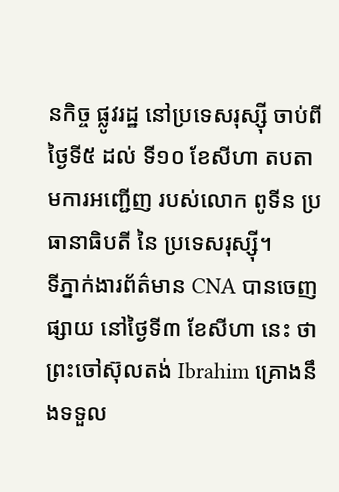នកិច្ច ផ្លូវរដ្ឋ នៅប្រទេសរុស្ស៊ី ចាប់ពីថ្ងៃទី៥ ដល់ ទី១០ ខែសីហា តបតាមការអញ្ជើញ របស់លោក ពូទីន ប្រធានាធិបតី នៃ ប្រទេសរុស្ស៊ី។
ទីភ្នាក់ងារព័ត៌មាន CNA បានចេញផ្សាយ នៅថ្ងៃទី៣ ខែសីហា នេះ ថា ព្រះចៅស៊ុលតង់ Ibrahim គ្រោងនឹងទទួល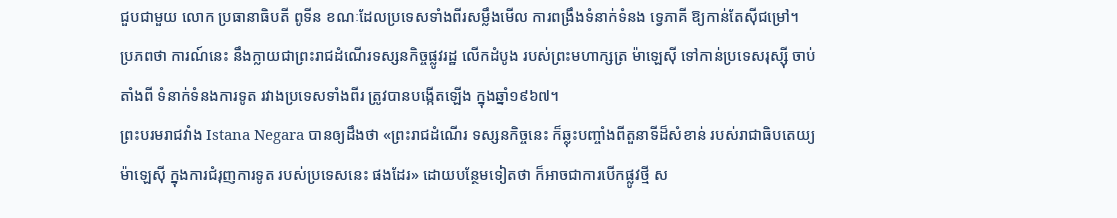ជួបជាមួយ លោក ប្រធានាធិបតី ពូទីន ខណៈដែលប្រទេសទាំងពីរសម្លឹងមើល ការពង្រឹងទំនាក់ទំនង ទ្វេភាគី ឱ្យកាន់តែស៊ីជម្រៅ។
ប្រភពថា ការណ៍នេះ នឹងក្លាយជាព្រះរាជដំណើរទស្សនកិច្ចផ្លូវរដ្ឋ លើកដំបូង របស់ព្រះមហាក្សត្រ ម៉ាឡេស៊ី ទៅកាន់ប្រទេសរុស្ស៊ី ចាប់តាំងពី ទំនាក់ទំនងការទូត រវាងប្រទេសទាំងពីរ ត្រូវបានបង្កើតឡើង ក្នុងឆ្នាំ១៩៦៧។
ព្រះបរមរាជវាំង Istana Negara បានឲ្យដឹងថា «ព្រះរាជដំណើរ ទស្សនកិច្ចនេះ ក៏ឆ្លុះបញ្ចាំងពីតួនាទីដ៏សំខាន់ របស់រាជាធិបតេយ្យ ម៉ាឡេស៊ី ក្នុងការជំរុញការទូត របស់ប្រទេសនេះ ផងដែរ» ដោយបន្ថែមទៀតថា ក៏អាចជាការបើកផ្លូវថ្មី ស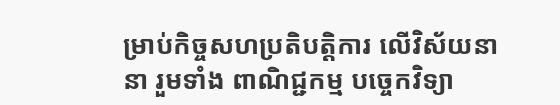ម្រាប់កិច្ចសហប្រតិបត្តិការ លើវិស័យនានា រួមទាំង ពាណិជ្ជកម្ម បច្ចេកវិទ្យា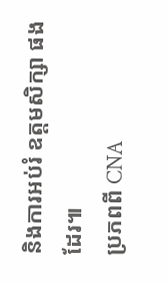និងការអប់រំ ឧត្តមសិក្សា ផងដែរ៕
ប្រភពពី CNA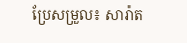ប្រែសម្រួល៖ សារ៉ាត